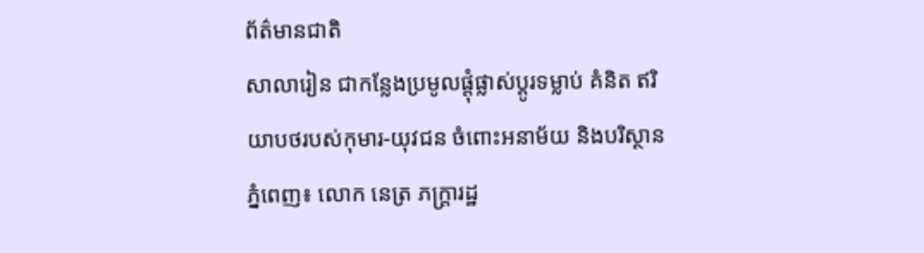ព័ត៌មានជាតិ
សាលារៀន ជាកន្លែងប្រមូលផ្តុំផ្លាស់ប្តូរទម្លាប់ គំនិត ឥរិយាបថរបស់កុមារ-យុវជន ចំពោះអនាម័យ និងបរិស្ថាន
ភ្នំពេញ៖ លោក នេត្រ ភក្ត្រារដ្ឋ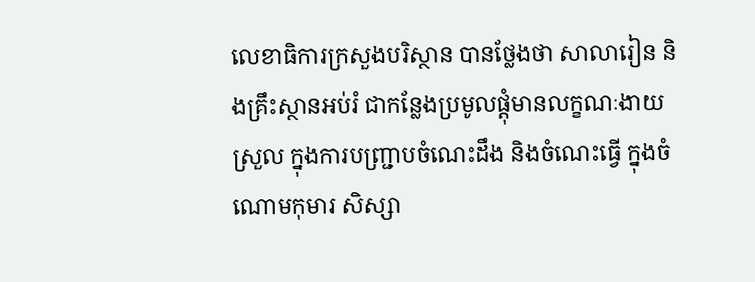លេខាធិការក្រសួងបរិស្ថាន បានថ្លែងថា សាលារៀន និងគ្រឹះស្ថានអប់រំ ជាកន្លែងប្រមូលផ្តុំមានលក្ខណៈងាយស្រួល ក្នុងការបញ្រ្ជាបចំណេះដឹង និងចំណេះធ្វើ ក្នុងចំណោមកុមារ សិស្សា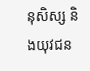នុសិស្ស និងយុវជន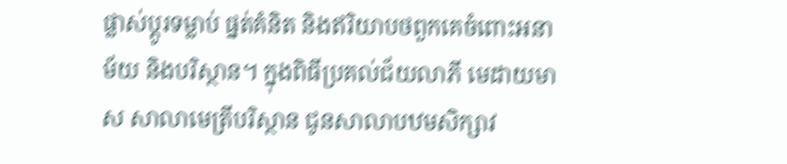ផ្លាស់ប្តូរទម្លាប់ ផ្នត់គំនិត និងឥរិយាបថពួកគេចំពោះអនាម័យ និងបរិស្ថាន។ ក្នុងពិធីប្រគល់ជ័យលាភី មេដាយមាស សាលាមេត្រីបរិស្ថាន ជូនសាលាបឋមសិក្សាវ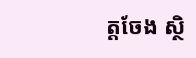ត្តចែង ស្ថិ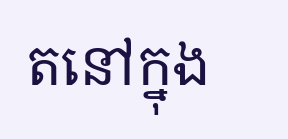តនៅក្នុង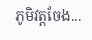ភូមិវត្តចែង...